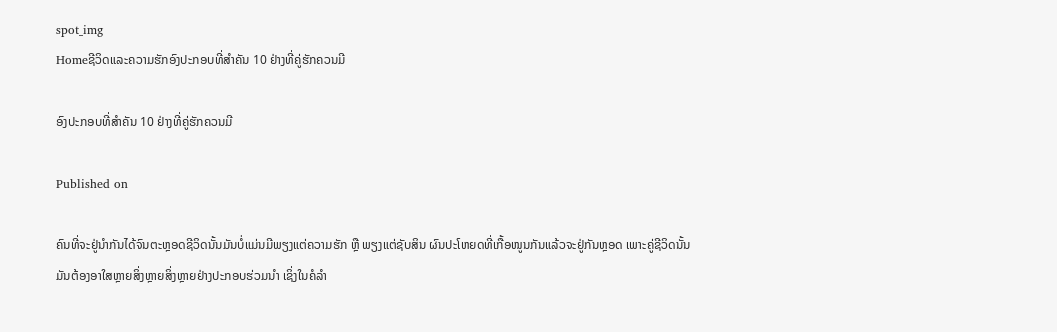spot_img
Homeຊີວິດແລະຄວາມຮັກອົງປະກອບທີ່ສຳຄັນ 10 ຢ່າງທີ່ຄູ່ຮັກຄວນມີ

ອົງປະກອບທີ່ສຳຄັນ 10 ຢ່າງທີ່ຄູ່ຮັກຄວນມີ

Published on

ຄົນທີ່ຈະຢູ່ນຳກັນໄດ້ຈົນຕະຫຼອດຊີວິດນັ້ນມັນບໍ່ແມ່ນມີພຽງແຕ່ຄວາມຮັກ ຫຼື ພຽງແຕ່ຊັບສິນ ຜົນປະໂຫຍດທີ່ເກື້ອໜູນກັນແລ້ວຈະຢູ່ກັນຫຼອດ ເພາະຄູ່ຊີວິດນັ້ນມັນຕ້ອງອາໃສຫຼາຍສິ່ງຫຼາຍສິ່ງຫຼາຍຢ່າງປະກອບຮ່ວມນຳ ເຊິ່ງໃນຄໍລຳ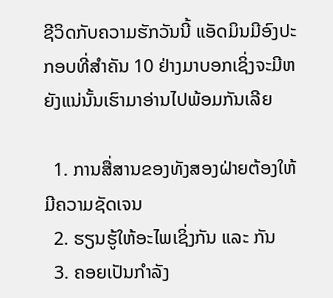ຊີວິດກັບຄວາມຮັກວັນນີ້ ແອັດມິນມີອົງປະກອບທີ່ສຳຄັນ 10 ຢ່າງມາບອກເຊິ່ງຈະມີຫຍັງແນ່ນັ້ນເຮົາມາອ່ານໄປພ້ອມກັນເລີຍ

  1. ການສື່ສານຂອງທັງສອງຝ່າຍຕ້ອງໃຫ້ມີຄວາມຊັດເຈນ
  2. ຮຽນຮູ້ໃຫ້ອະໄພເຊິ່ງກັນ ແລະ ກັນ
  3. ຄອຍເປັນກຳລັງ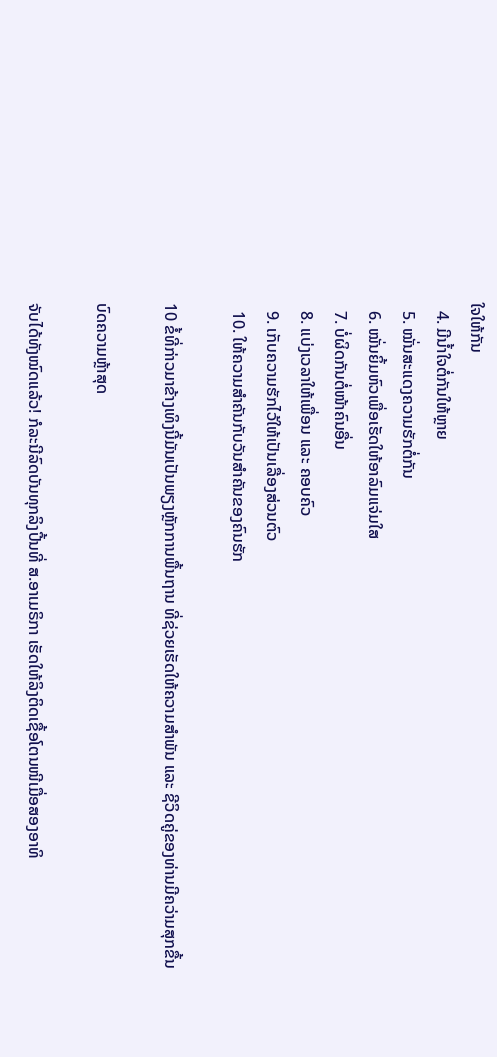ໃຈໃຫ້ກັນ
  4. ມີນ້ຳໃຈຕໍ່ກັນໃຫ້ຫຼາຍ
  5. ໝັ່ນສະແດງຄວາມຮັກຕໍ່ກັນ
  6. ໝັ່ນຍິ້ມຫົວເພື່ອເຮັດໃຫ້ອາລົມແຈ່ມໃສ
  7. ບໍ່ຜິດກັນຕໍ່ໜ້າຄົນອື່ນ
  8. ແບ່ງເວລາໃຫ້ເພື່ອນ ແລະ ຄອບຄົວ
  9. ເກັບຄວາມຮັກໄວ້ໃຫ້ເປັນເລື່ອງສ່ວນຕົວ
  10. ໃຫ້ຄວາມສຳຄັນກັບວັນສຳຄັນຂອງຄົນຮັກ

10 ຂໍ້ທີ່ກ່າວມາຂ້າງເທິງນີ້ມັນເປັນພຽງຫຼັກການພື້ນຖານ ທີ່ຊ່ວຍເຮັດໃຫ້ຄວາມສຳພັນ ແລະ ຊີວິດຄູ່ຂອງທ່ານມີຄວ່າມສຸກຂື້ນ

ບົດຄວາມຫຼ້າສຸດ

ຈັບໄດ້ທັງໝົດແລ້ວ! ກໍລະນີລົດບັນທຸກລິງປີ້ນທີ່ ສ.ອາເມຣິກາ ເຮັດໃຫ້ລິງຕິດເຊື້ອໂຕນໜີເມື່ອສອງອາທິ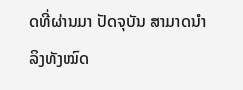ດທີ່ຜ່ານມາ ປັດຈຸບັນ ສາມາດນຳລິງທັງໝົດ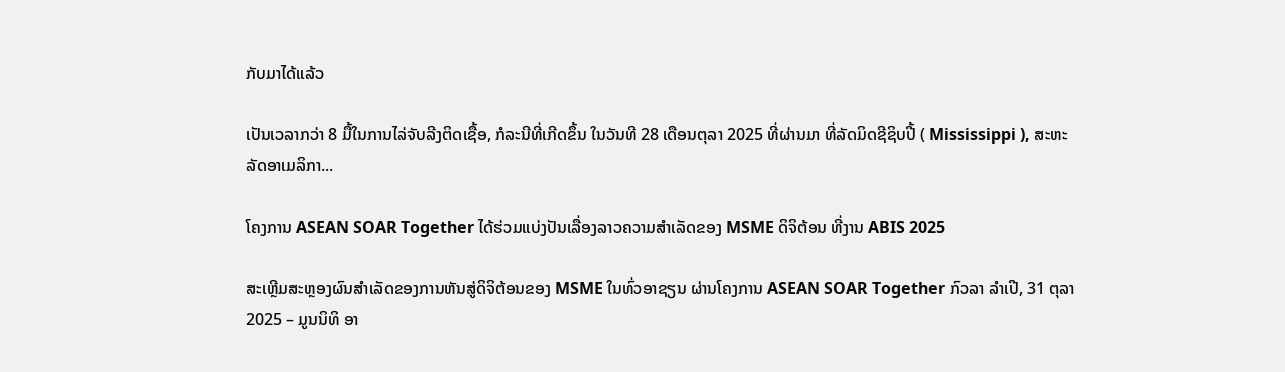ກັບມາໄດ້ແລ້ວ

ເປັນເວລາກວ່າ 8 ມື້ໃນການໄລ່ຈັບລີງຕິດເຊື້ອ, ກໍລະນີທີ່ເກີດຂຶ້ນ ໃນວັນທີ 28 ເດືອນຕຸລາ 2025 ທີ່ຜ່ານມາ ທີ່ລັດມິດຊີຊິບປີ້ ( Mississippi ), ສະຫະລັດອາເມລິກາ...

ໂຄງການ ASEAN SOAR Together ໄດ້ຮ່ວມແບ່ງປັນເລື່ອງລາວຄວາມສໍາເລັດຂອງ MSME ດິຈິຕ້ອນ ທີ່ງານ ABIS 2025

ສະເຫຼີມສະຫຼອງຜົນສໍາເລັດຂອງການຫັນສູ່ດິຈິຕ້ອນຂອງ MSME ໃນທົ່ວອາຊຽນ ຜ່ານໂຄງການ ASEAN SOAR Together ກົວລາ ລໍາເປີ, 31 ຕຸລາ 2025 – ມູນນິທິ ອາ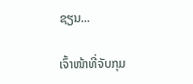ຊຽນ...

ເຈົ້າໜ້າທີ່ຈັບກຸມ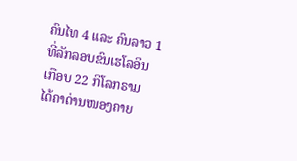ຄົນໄທ 4 ແລະ ຄົນລາວ 1 ທີ່ລັກລອບຂົນເຮໂລອິນເກືອບ 22 ກິໂລກຣາມ ໄດ້ຄາດ່ານໜອງຄາຍ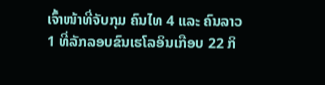ເຈົ້າໜ້າທີ່ຈັບກຸມ ຄົນໄທ 4 ແລະ ຄົນລາວ 1 ທີ່ລັກລອບຂົນເຮໂລອິນເກືອບ 22 ກິ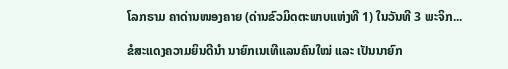ໂລກຣາມ ຄາດ່ານໜອງຄາຍ (ດ່ານຂົວມິດຕະພາບແຫ່ງທີ 1) ໃນວັນທີ 3 ພະຈິກ...

ຂໍສະແດງຄວາມຍິນດີນຳ ນາຍົກເນເທີແລນຄົນໃໝ່ ແລະ ເປັນນາຍົກ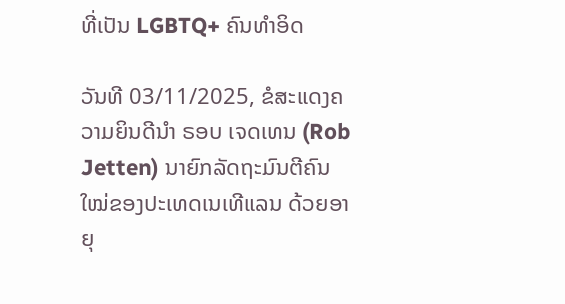ທີ່ເປັນ LGBTQ+ ຄົນທຳອິດ

ວັນທີ 03/11/2025, ຂໍສະແດງຄວາມຍິນດີນຳ ຣອບ ເຈດເທນ (Rob Jetten) ນາຍົກລັດຖະມົນຕີຄົນໃໝ່ຂອງປະເທດເນເທີແລນ ດ້ວຍອາຍຸ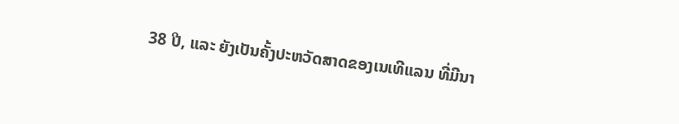38 ປີ, ແລະ ຍັງເປັນຄັ້ງປະຫວັດສາດຂອງເນເທີແລນ ທີ່ມີນາ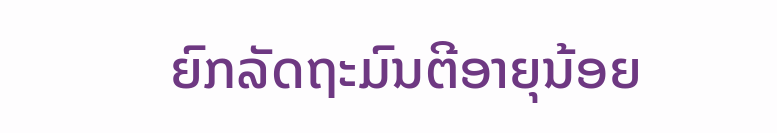ຍົກລັດຖະມົນຕີອາຍຸນ້ອຍ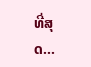ທີ່ສຸດ...